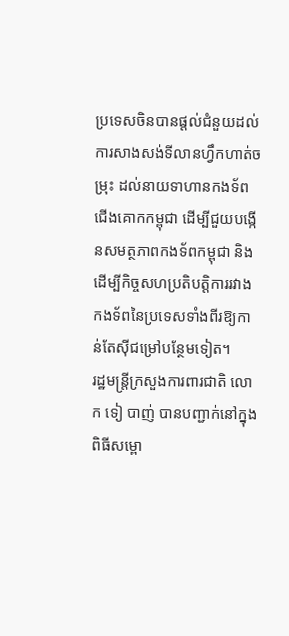ប្រទេសចិនបានផ្ដល់ជំនួយដល់ការសាងសង់ទីលានហ្វឹកហាត់ចម្រុះ ដល់នាយទាហានកងទ័ពជើងគោកកម្ពុជា ដើម្បីជួយបង្កើនសមត្ថភាពកងទ័ពកម្ពុជា និងដើម្បីកិច្ចសហប្រតិបត្តិការរវាងកងទ័ពនៃប្រទេសទាំងពីរឱ្យកាន់តែស៊ីជម្រៅបន្ថែមទៀត។
រដ្ឋមន្ត្រីក្រសួងការពារជាតិ លោក ទៀ បាញ់ បានបញ្ជាក់នៅក្នុងពិធីសម្ពោ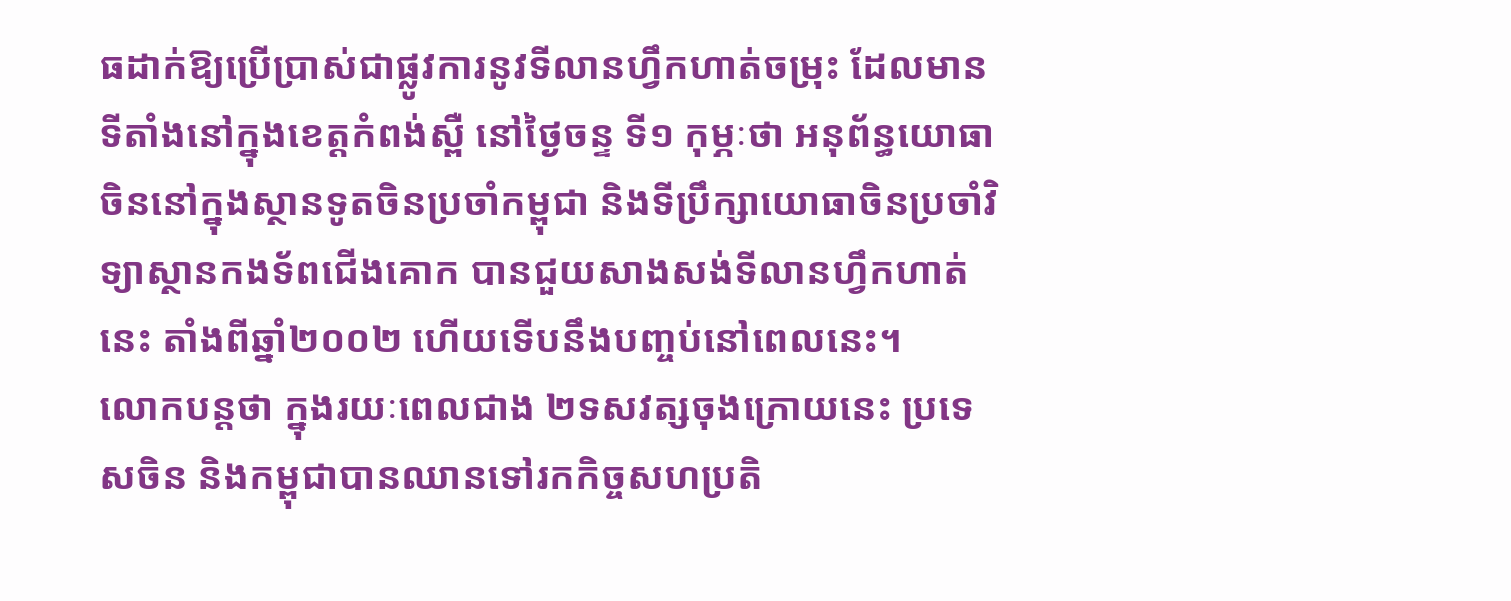ធដាក់ឱ្យប្រើប្រាស់ជាផ្លូវការនូវទីលានហ្វឹកហាត់ចម្រុះ ដែលមានទីតាំងនៅក្នុងខេត្តកំពង់ស្ពឺ នៅថ្ងៃចន្ទ ទី១ កុម្ភៈថា អនុព័ន្ធយោធាចិននៅក្នុងស្ថានទូតចិនប្រចាំកម្ពុជា និងទីប្រឹក្សាយោធាចិនប្រចាំវិទ្យាស្ថានកងទ័ពជើងគោក បានជួយសាងសង់ទីលានហ្វឹកហាត់នេះ តាំងពីឆ្នាំ២០០២ ហើយទើបនឹងបញ្ចប់នៅពេលនេះ។
លោកបន្តថា ក្នុងរយៈពេលជាង ២ទសវត្សចុងក្រោយនេះ ប្រទេសចិន និងកម្ពុជាបានឈានទៅរកកិច្ចសហប្រតិ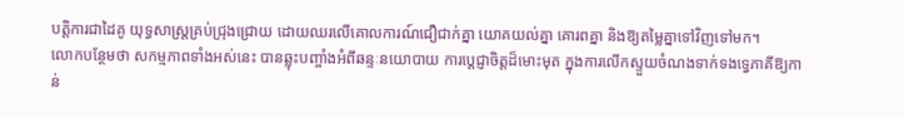បត្តិការជាដៃគូ យុទ្ធសាស្ត្រគ្រប់ជ្រុងជ្រោយ ដោយឈរលើគោលការណ៍ជឿជាក់គ្នា យោគយល់គ្នា គោរពគ្នា និងឱ្យតម្លៃគ្នាទៅវិញទៅមក។
លោកបន្ថែមថា សកម្មភាពទាំងអស់នេះ បានឆ្លុះបញ្ចាំងអំពីឆន្ទៈនយោបាយ ការប្ដេជ្ញាចិត្តដ៏មោះមុត ក្នុងការលើកស្ទួយចំណងទាក់ទងទ្វេភាគីឱ្យកាន់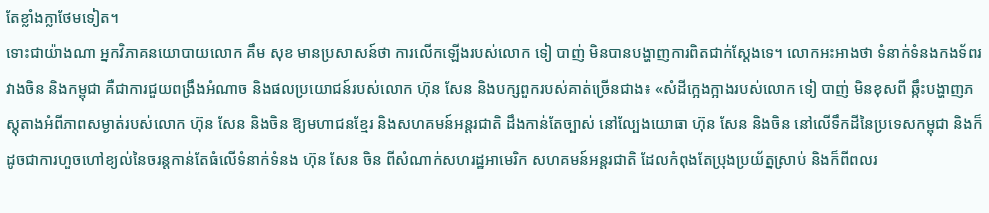តែខ្លាំងក្លាថែមទៀត។
ទោះជាយ៉ាងណា អ្នកវិភាគនយោបាយលោក គឹម សុខ មានប្រសាសន៍ថា ការលើកឡើងរបស់លោក ទៀ បាញ់ មិនបានបង្ហាញការពិតជាក់ស្ដែងទេ។ លោកអះអាងថា ទំនាក់ទំនងកងទ័ពរវាងចិន និងកម្ពុជា គឺជាការជួយពង្រឹងអំណាច និងផលប្រយោជន៍របស់លោក ហ៊ុន សែន និងបក្សពួករបស់គាត់ច្រើនជាង៖ «សំដីក្អេងក្អាងរបស់លោក ទៀ បាញ់ មិនខុសពី ឆ្កឹះបង្ហាញភស្តុតាងអំពីភាពសម្ងាត់របស់លោក ហ៊ុន សែន និងចិន ឱ្យមហាជនខ្មែរ និងសហគមន៍អន្តរជាតិ ដឹងកាន់តែច្បាស់ នៅល្បែងយោធា ហ៊ុន សែន និងចិន នៅលើទឹកដីនៃប្រទេសកម្ពុជា និងក៏ដូចជាការហួចហៅខ្យល់នៃចរន្តកាន់តែធំលើទំនាក់ទំនង ហ៊ុន សែន ចិន ពីសំណាក់សហរដ្ឋអាមេរិក សហគមន៍អន្តរជាតិ ដែលកំពុងតែប្រុងប្រយ័ត្នស្រាប់ និងក៏ពីពលរ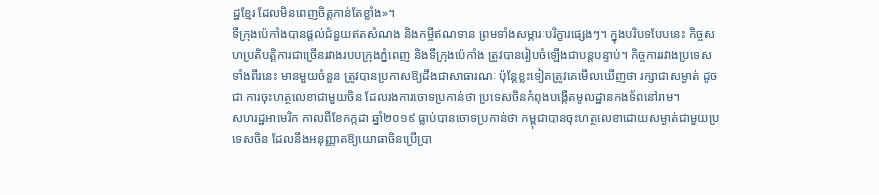ដ្ឋខ្មែរ ដែលមិនពេញចិត្តកាន់តែខ្លាំង»។
ទីក្រុងប៉េកាំងបានផ្ដល់ជំនួយឥតសំណង និងកម្ចីឥណទាន ព្រមទាំងសម្ភារៈបរិក្ខារផ្សេងៗ។ ក្នុងបរិបទបែបនេះ កិច្ចសហប្រតិបត្តិការជាច្រើនរវាងរបបក្រុងភ្នំពេញ និងទីក្រុងប៉េកាំង ត្រូវបានរៀបចំឡើងជាបន្តបន្ទាប់។ កិច្ចការរវាងប្រទេសទាំងពីរនេះ មានមួយចំនួន ត្រូវបានប្រកាសឱ្យដឹងជាសាធារណៈ ប៉ុន្តែខ្លះទៀតត្រូវគេមើលឃើញថា រក្សាជាសម្ងាត់ ដូចជា ការចុះហត្ថលេខាជាមួយចិន ដែលរងការចោទប្រកាន់ថា ប្រទេសចិនកំពុងបង្កើតមូលដ្ឋានកងទ័ពនៅរាម។
សហរដ្ឋអាមេរិក កាលពីខែកក្កដា ឆ្នាំ២០១៩ ធ្លាប់បានចោទប្រកាន់ថា កម្ពុជាបានចុះហត្ថលេខាដោយសម្ងាត់ជាមួយប្រទេសចិន ដែលនឹងអនុញ្ញាតឱ្យយោធាចិនប្រើប្រា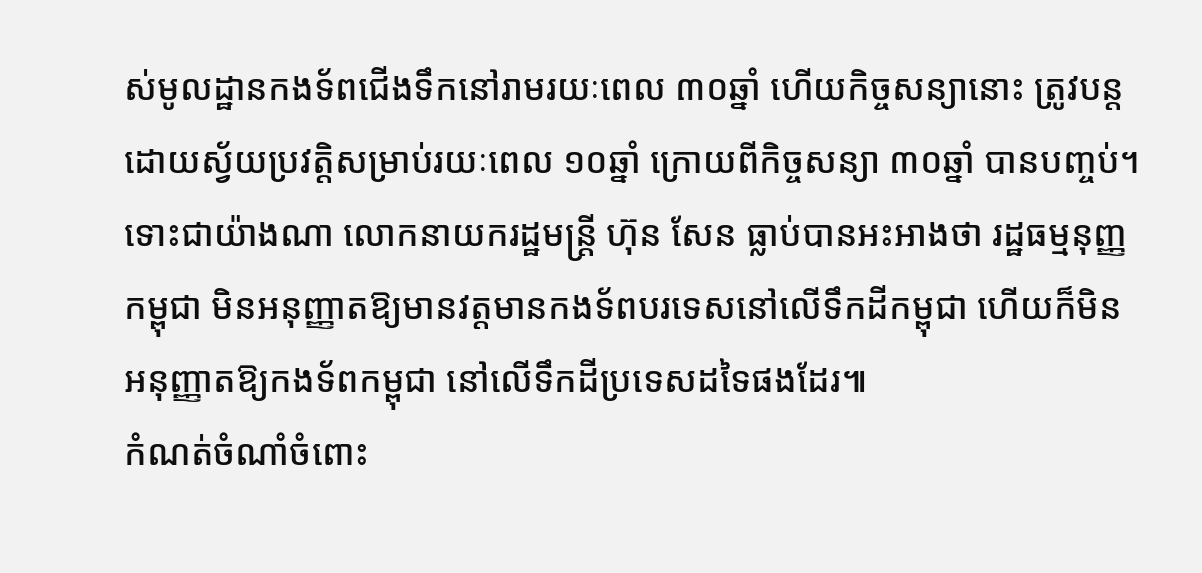ស់មូលដ្ឋានកងទ័ពជើងទឹកនៅរាមរយៈពេល ៣០ឆ្នាំ ហើយកិច្ចសន្យានោះ ត្រូវបន្តដោយស្វ័យប្រវត្តិសម្រាប់រយៈពេល ១០ឆ្នាំ ក្រោយពីកិច្ចសន្យា ៣០ឆ្នាំ បានបញ្ចប់។
ទោះជាយ៉ាងណា លោកនាយករដ្ឋមន្ត្រី ហ៊ុន សែន ធ្លាប់បានអះអាងថា រដ្ឋធម្មនុញ្ញកម្ពុជា មិនអនុញ្ញាតឱ្យមានវត្តមានកងទ័ពបរទេសនៅលើទឹកដីកម្ពុជា ហើយក៏មិនអនុញ្ញាតឱ្យកងទ័ពកម្ពុជា នៅលើទឹកដីប្រទេសដទៃផងដែរ៕
កំណត់ចំណាំចំពោះ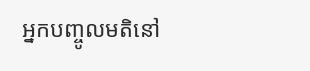អ្នកបញ្ចូលមតិនៅ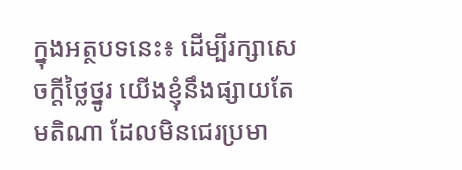ក្នុងអត្ថបទនេះ៖ ដើម្បីរក្សាសេចក្ដីថ្លៃថ្នូរ យើងខ្ញុំនឹងផ្សាយតែមតិណា ដែលមិនជេរប្រមា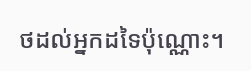ថដល់អ្នកដទៃប៉ុណ្ណោះ។